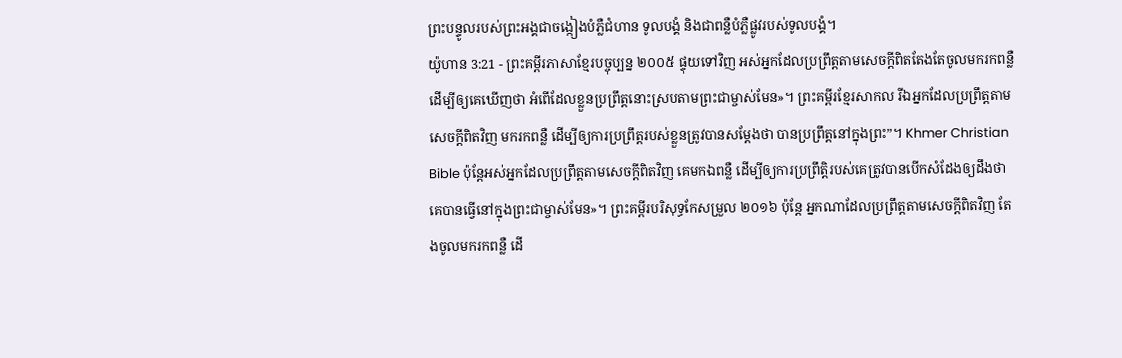ព្រះបន្ទូលរបស់ព្រះអង្គជាចង្កៀងបំភ្លឺជំហាន ទូលបង្គំ និងជាពន្លឺបំភ្លឺផ្លូវរបស់ទូលបង្គំ។
យ៉ូហាន 3:21 - ព្រះគម្ពីរភាសាខ្មែរបច្ចុប្បន្ន ២០០៥ ផ្ទុយទៅវិញ អស់អ្នកដែលប្រព្រឹត្តតាមសេចក្ដីពិតតែងតែចូលមករកពន្លឺ ដើម្បីឲ្យគេឃើញថា អំពើដែលខ្លួនប្រព្រឹត្តនោះស្របតាមព្រះជាម្ចាស់មែន»។ ព្រះគម្ពីរខ្មែរសាកល រីឯអ្នកដែលប្រព្រឹត្តតាមសេចក្ដីពិតវិញ មករកពន្លឺ ដើម្បីឲ្យការប្រព្រឹត្តរបស់ខ្លួនត្រូវបានសម្ដែងថា បានប្រព្រឹត្តនៅក្នុងព្រះ”។ Khmer Christian Bible ប៉ុន្ដែអស់អ្នកដែលប្រព្រឹត្តតាមសេចក្ដីពិតវិញ គេមកឯពន្លឺ ដើម្បីឲ្យការប្រព្រឹត្តិរបស់គេត្រូវបានបើកសំដែងឲ្យដឹងថា គេបានធ្វើនៅក្នុងព្រះជាម្ចាស់មែន»។ ព្រះគម្ពីរបរិសុទ្ធកែសម្រួល ២០១៦ ប៉ុន្តែ អ្នកណាដែលប្រព្រឹត្តតាមសេចក្តីពិតវិញ តែងចូលមករកពន្លឺ ដើ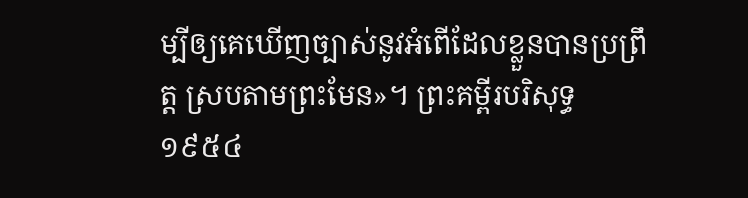ម្បីឲ្យគេឃើញច្បាស់នូវអំពើដែលខ្លួនបានប្រព្រឹត្ត ស្របតាមព្រះមែន»។ ព្រះគម្ពីរបរិសុទ្ធ ១៩៥៤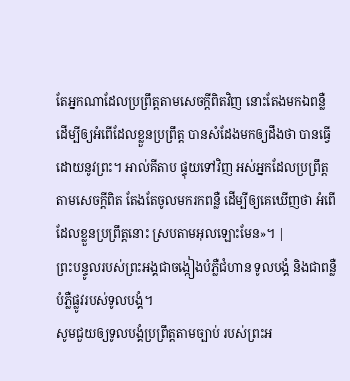តែអ្នកណាដែលប្រព្រឹត្តតាមសេចក្ដីពិតវិញ នោះតែងមកឯពន្លឺ ដើម្បីឲ្យអំពើដែលខ្លួនប្រព្រឹត្ត បានសំដែងមកឲ្យដឹងថា បានធ្វើដោយនូវព្រះ។ អាល់គីតាប ផ្ទុយទៅវិញ អស់អ្នកដែលប្រព្រឹត្ដតាមសេចក្ដីពិត តែងតែចូលមករកពន្លឺ ដើម្បីឲ្យគេឃើញថា អំពើដែលខ្លួនប្រព្រឹត្ដនោះ ស្របតាមអុលឡោះមែន»។ |
ព្រះបន្ទូលរបស់ព្រះអង្គជាចង្កៀងបំភ្លឺជំហាន ទូលបង្គំ និងជាពន្លឺបំភ្លឺផ្លូវរបស់ទូលបង្គំ។
សូមជួយឲ្យទូលបង្គំប្រព្រឹត្តតាមច្បាប់ របស់ព្រះអ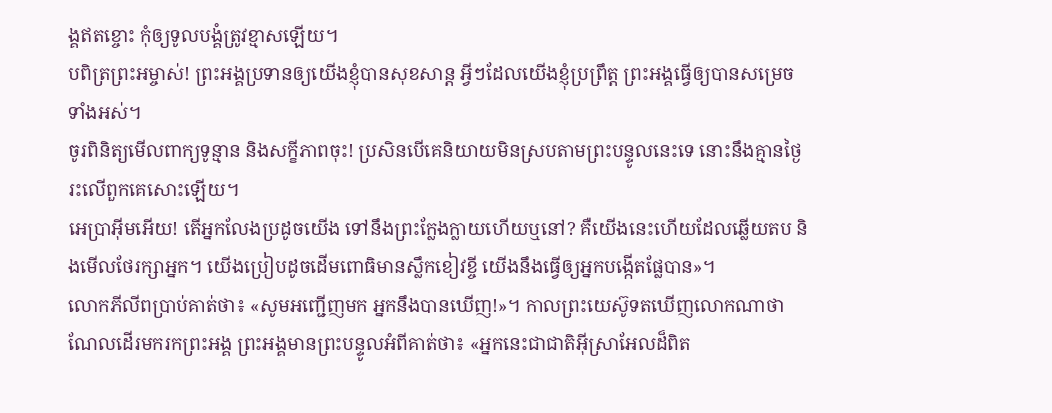ង្គឥតខ្ចោះ កុំឲ្យទូលបង្គំត្រូវខ្មាសឡើយ។
បពិត្រព្រះអម្ចាស់! ព្រះអង្គប្រទានឲ្យយើងខ្ញុំបានសុខសាន្ត អ្វីៗដែលយើងខ្ញុំប្រព្រឹត្ត ព្រះអង្គធ្វើឲ្យបានសម្រេចទាំងអស់។
ចូរពិនិត្យមើលពាក្យទូន្មាន និងសក្ខីភាពចុះ! ប្រសិនបើគេនិយាយមិនស្របតាមព្រះបន្ទូលនេះទេ នោះនឹងគ្មានថ្ងៃរះលើពួកគេសោះឡើយ។
អេប្រាអ៊ីមអើយ! តើអ្នកលែងប្រដូចយើង ទៅនឹងព្រះក្លែងក្លាយហើយឬនៅ? គឺយើងនេះហើយដែលឆ្លើយតប និងមើលថែរក្សាអ្នក។ យើងប្រៀបដូចដើមពោធិមានស្លឹកខៀវខ្ចី យើងនឹងធ្វើឲ្យអ្នកបង្កើតផ្លែបាន»។
លោកភីលីពប្រាប់គាត់ថា៖ «សូមអញ្ជើញមក អ្នកនឹងបានឃើញ!»។ កាលព្រះយេស៊ូទតឃើញលោកណាថាណែលដើរមករកព្រះអង្គ ព្រះអង្គមានព្រះបន្ទូលអំពីគាត់ថា៖ «អ្នកនេះជាជាតិអ៊ីស្រាអែលដ៏ពិត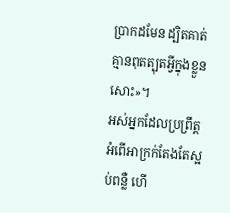ប្រាកដមែន ដ្បិតគាត់គ្មានពុតត្បុតអ្វីក្នុងខ្លួនសោះ»។
អស់អ្នកដែលប្រព្រឹត្តអំពើអាក្រក់តែងតែស្អប់ពន្លឺ ហើ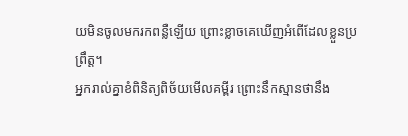យមិនចូលមករកពន្លឺឡើយ ព្រោះខ្លាចគេឃើញអំពើដែលខ្លួនប្រព្រឹត្ត។
អ្នករាល់គ្នាខំពិនិត្យពិច័យមើលគម្ពីរ ព្រោះនឹកស្មានថានឹង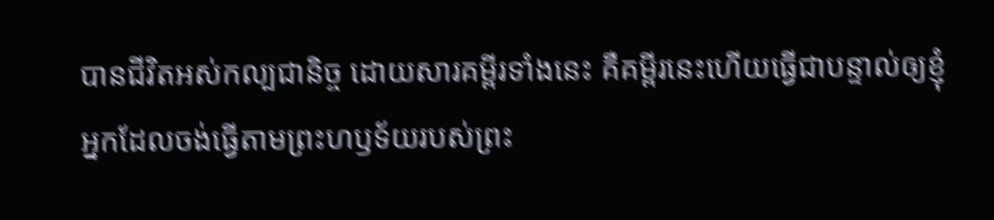បានជីវិតអស់កល្បជានិច្ច ដោយសារគម្ពីរទាំងនេះ គឺគម្ពីរនេះហើយធ្វើជាបន្ទាល់ឲ្យខ្ញុំ
អ្នកដែលចង់ធ្វើតាមព្រះហឫទ័យរបស់ព្រះ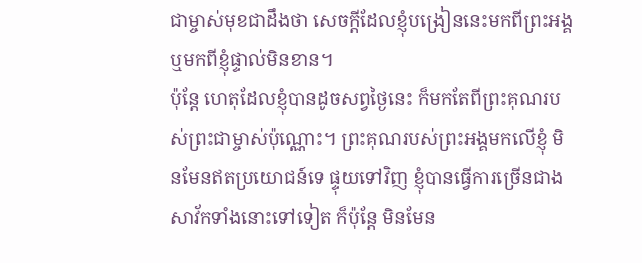ជាម្ចាស់មុខជាដឹងថា សេចក្ដីដែលខ្ញុំបង្រៀននេះមកពីព្រះអង្គ ឬមកពីខ្ញុំផ្ទាល់មិនខាន។
ប៉ុន្តែ ហេតុដែលខ្ញុំបានដូចសព្វថ្ងៃនេះ ក៏មកតែពីព្រះគុណរបស់ព្រះជាម្ចាស់ប៉ុណ្ណោះ។ ព្រះគុណរបស់ព្រះអង្គមកលើខ្ញុំ មិនមែនឥតប្រយោជន៍ទេ ផ្ទុយទៅវិញ ខ្ញុំបានធ្វើការច្រើនជាងសាវ័កទាំងនោះទៅទៀត ក៏ប៉ុន្តែ មិនមែន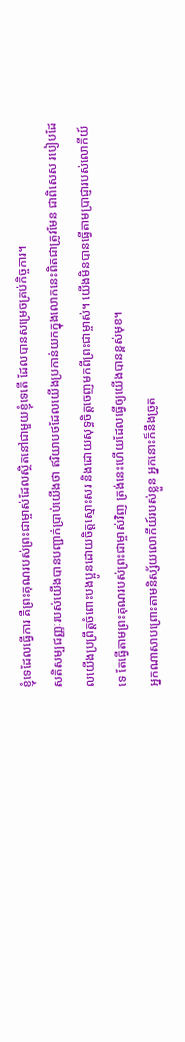ខ្ញុំទេដែលធ្វើការ គឺព្រះគុណរបស់ព្រះជាម្ចាស់ដែលស្ថិតនៅជាមួយខ្ញុំទេតើ ដែលបានសម្រេចគ្រប់កិច្ចការ។
សតិសម្បជញ្ញៈរបស់យើងបានបញ្ជាក់ប្រាប់យើងថា ឥរិយាបថដែលយើងប្រកាន់យកក្នុងលោកនេះពិតជាត្រូវមែន ជាពិសេស របៀបដែលយើងប្រព្រឹត្តចំពោះបងប្អូនដោយចិត្តស្មោះសរ និងដោយសុទ្ធចិត្តចេញមកពីព្រះជាម្ចាស់។ យើងមិនបានធ្វើតាមប្រាជ្ញារបស់លោកីយ៍ទេ តែធ្វើតាមព្រះគុណរបស់ព្រះជាម្ចាស់វិញ ត្រង់នេះហើយដែលធ្វើឲ្យយើងបានខ្ពស់មុខ។
អ្នកណាសាបព្រោះតាមនិស្ស័យលោកីយ៍របស់ខ្លួន អ្នកនោះក៏នឹងច្រូត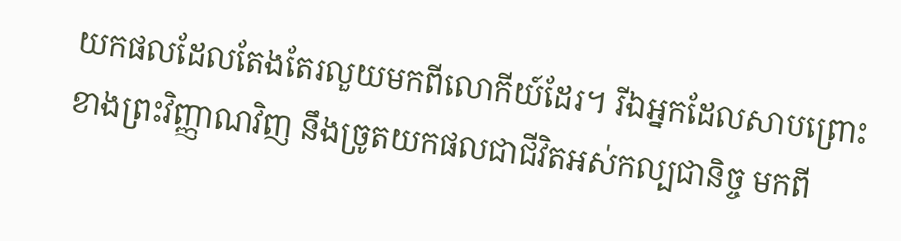យកផលដែលតែងតែរលួយមកពីលោកីយ៍ដែរ។ រីឯអ្នកដែលសាបព្រោះខាងព្រះវិញ្ញាណវិញ នឹងច្រូតយកផលជាជីវិតអស់កល្បជានិច្ច មកពី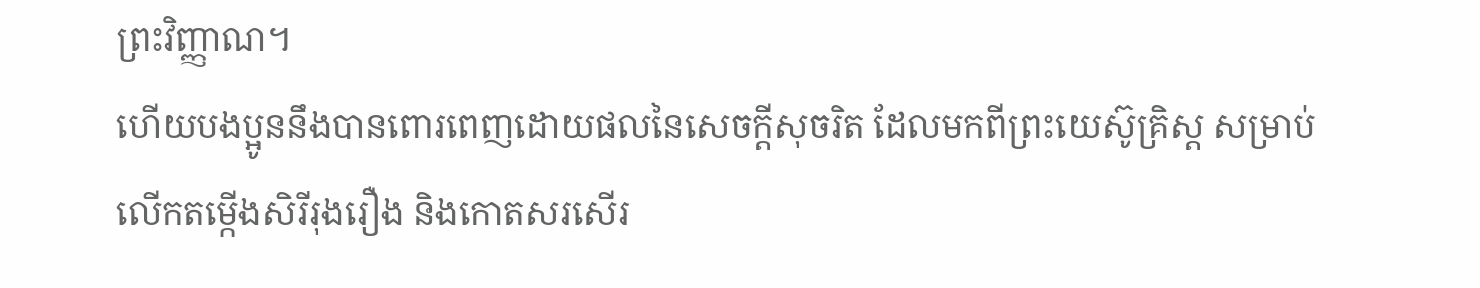ព្រះវិញ្ញាណ។
ហើយបងប្អូននឹងបានពោរពេញដោយផលនៃសេចក្ដីសុចរិត ដែលមកពីព្រះយេស៊ូគ្រិស្ត សម្រាប់លើកតម្កើងសិរីរុងរឿង និងកោតសរសើរ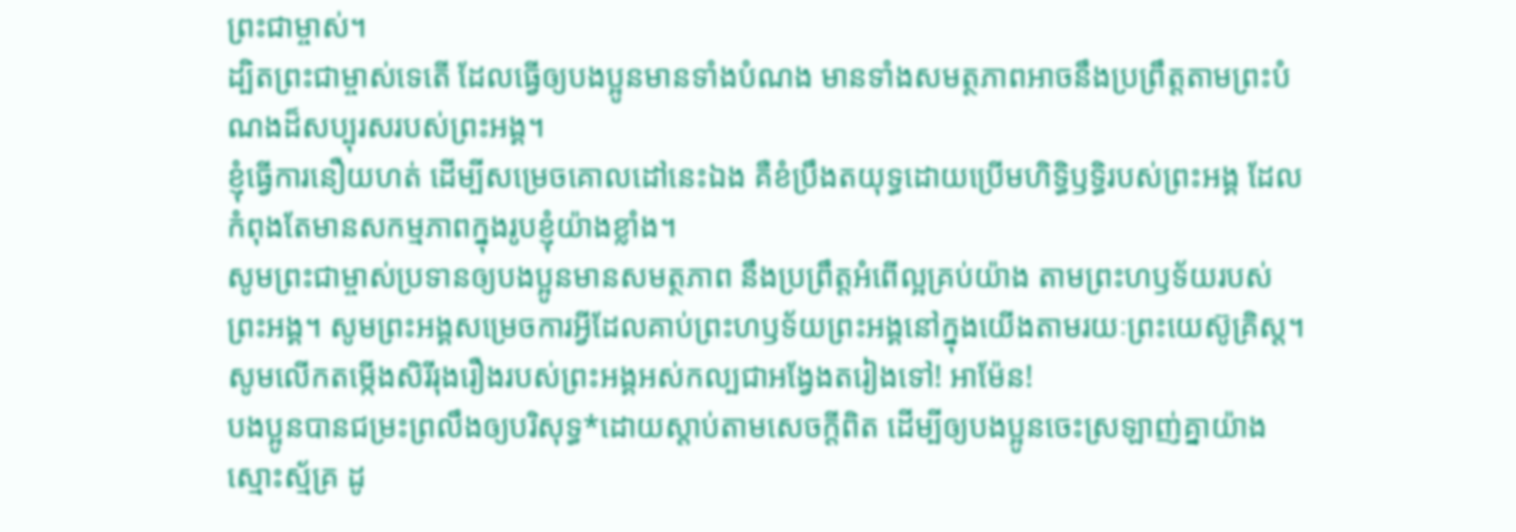ព្រះជាម្ចាស់។
ដ្បិតព្រះជាម្ចាស់ទេតើ ដែលធ្វើឲ្យបងប្អូនមានទាំងបំណង មានទាំងសមត្ថភាពអាចនឹងប្រព្រឹត្តតាមព្រះបំណងដ៏សប្បុរសរបស់ព្រះអង្គ។
ខ្ញុំធ្វើការនឿយហត់ ដើម្បីសម្រេចគោលដៅនេះឯង គឺខំប្រឹងតយុទ្ធដោយប្រើមហិទ្ធិឫទ្ធិរបស់ព្រះអង្គ ដែលកំពុងតែមានសកម្មភាពក្នុងរូបខ្ញុំយ៉ាងខ្លាំង។
សូមព្រះជាម្ចាស់ប្រទានឲ្យបងប្អូនមានសមត្ថភាព នឹងប្រព្រឹត្តអំពើល្អគ្រប់យ៉ាង តាមព្រះហឫទ័យរបស់ព្រះអង្គ។ សូមព្រះអង្គសម្រេចការអ្វីដែលគាប់ព្រះហឫទ័យព្រះអង្គនៅក្នុងយើងតាមរយៈព្រះយេស៊ូគ្រិស្ត។ សូមលើកតម្កើងសិរីរុងរឿងរបស់ព្រះអង្គអស់កល្បជាអង្វែងតរៀងទៅ! អាម៉ែន!
បងប្អូនបានជម្រះព្រលឹងឲ្យបរិសុទ្ធ*ដោយស្ដាប់តាមសេចក្ដីពិត ដើម្បីឲ្យបងប្អូនចេះស្រឡាញ់គ្នាយ៉ាងស្មោះស្ម័គ្រ ដូ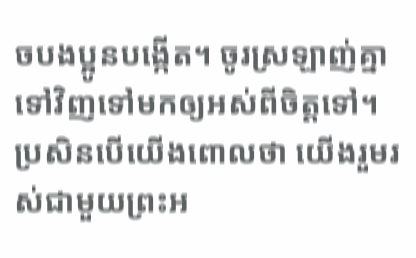ចបងប្អូនបង្កើត។ ចូរស្រឡាញ់គ្នាទៅវិញទៅមកឲ្យអស់ពីចិត្តទៅ។
ប្រសិនបើយើងពោលថា យើងរួមរស់ជាមួយព្រះអ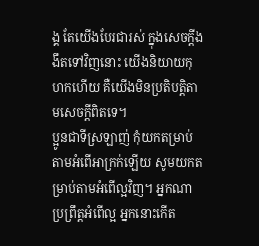ង្គ តែយើងបែរជារស់ ក្នុងសេចក្ដីងងឹតទៅវិញនោះ យើងនិយាយកុហកហើយ គឺយើងមិនប្រតិបត្តិតាមសេចក្ដីពិតទេ។
ប្អូនជាទីស្រឡាញ់ កុំយកតម្រាប់តាមអំពើអាក្រក់ឡើយ សូមយកតម្រាប់តាមអំពើល្អវិញ។ អ្នកណាប្រព្រឹត្តអំពើល្អ អ្នកនោះកើត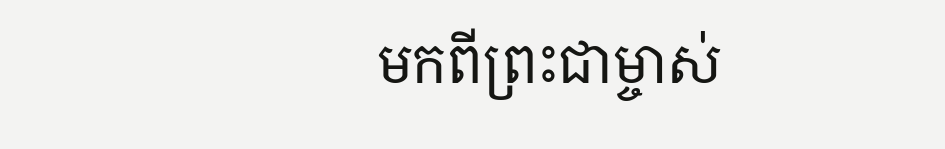មកពីព្រះជាម្ចាស់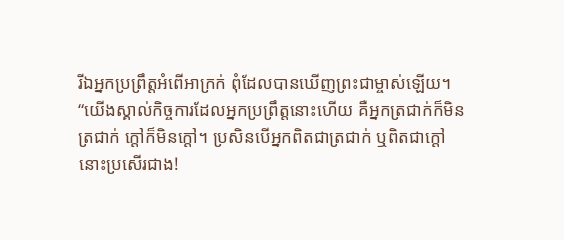រីឯអ្នកប្រព្រឹត្តអំពើអាក្រក់ ពុំដែលបានឃើញព្រះជាម្ចាស់ឡើយ។
“យើងស្គាល់កិច្ចការដែលអ្នកប្រព្រឹត្តនោះហើយ គឺអ្នកត្រជាក់ក៏មិនត្រជាក់ ក្ដៅក៏មិនក្ដៅ។ ប្រសិនបើអ្នកពិតជាត្រជាក់ ឬពិតជាក្ដៅនោះប្រសើរជាង!